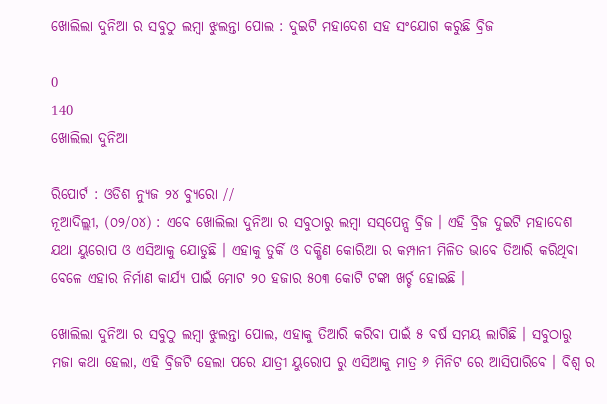ଖୋଲିଲା ଦୁନିଆ ର ସବୁଠୁ ଲମ୍ୱା ଝୁଲନ୍ତା ପୋଲ : ଦୁଇଟି ମହାଦେଶ ସହ ସଂଯୋଗ କରୁଛି ବ୍ରିଜ

0
140
ଖୋଲିଲା ଦୁନିଆ

ରିପୋର୍ଟ : ଓଡିଶ ନ୍ୟୁଜ ୨୪ ବ୍ୟୁରୋ //
ନୂଆଦିଲ୍ଲୀ, (୦୨/୦୪) : ଏବେ ଖୋଲିଲା ଦୁନିଆ ର ସବୁଠାରୁ ଲମ୍ୱା ସସ୍‌ପେନ୍ସ ବ୍ରିଜ । ଏହି ବ୍ରିଜ ଦୁଇଟି ମହାଦେଶ ଯଥା ୟୁରୋପ ଓ ଏସିଆକୁ ଯୋଡୁଛି । ଏହାକୁ ତୁର୍କି ଓ ଦକ୍ଷିଣ କୋରିଆ ର କମ୍ପାନୀ ମିଳିତ ଭାବେ ତିଆରି କରିଥିବା ବେଳେ ଏହାର ନିର୍ମାଣ କାର୍ଯ୍ୟ ପାଇଁ ମୋଟ ୨୦ ହଜାର ୫୦୩ କୋଟି ଟଙ୍କା ଖର୍ଚ୍ଚ ହୋଇଛି ।

ଖୋଲିଲା ଦୁନିଆ ର ସବୁଠୁ ଲମ୍ୱା ଝୁଲନ୍ତା ପୋଲ, ଏହାକୁ ତିଆରି କରିବା ପାଇଁ ୫ ବର୍ଷ ସମୟ ଲାଗିଛି । ସବୁଠାରୁ ମଜା କଥା ହେଲା, ଏହି ବ୍ରିଜଟି ହେଲା ପରେ ଯାତ୍ରୀ ୟୁରୋପ ରୁ ଏସିଆକୁ ମାତ୍ର ୬ ମିନିଟ ରେ ଆସିପାରିବେ । ବିଶ୍ୱ ର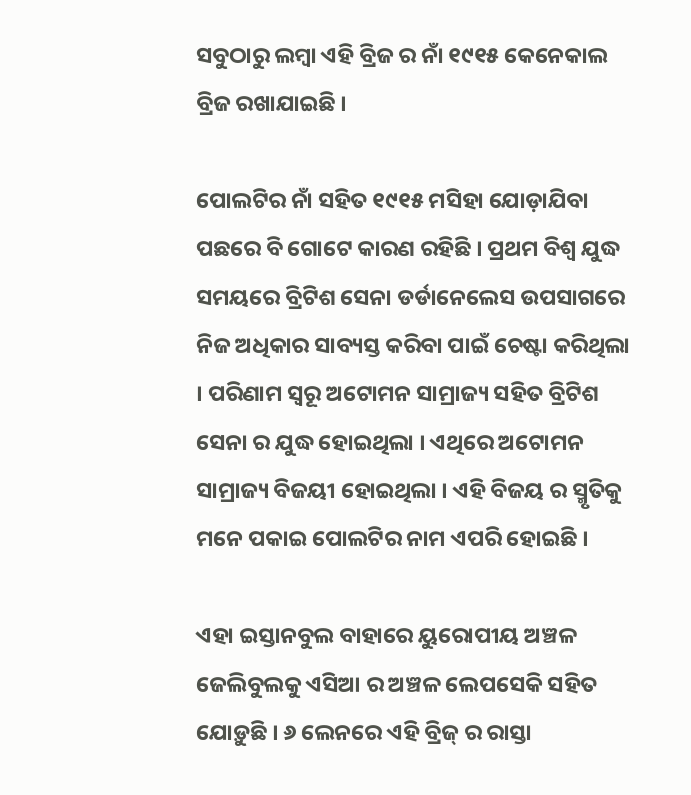ସବୁଠାରୁ ଲମ୍ବା ଏହି ବ୍ରିଜ ର ନାଁ ୧୯୧୫ କେନେକାଲ ବ୍ରିଜ ରଖାଯାଇଛି ।

ପୋଲଟିର ନାଁ ସହିତ ୧୯୧୫ ମସିହା ଯୋଡ଼ାଯିବା ପଛରେ ବି ଗୋଟେ କାରଣ ରହିଛି । ପ୍ରଥମ ବିଶ୍ୱ ଯୁଦ୍ଧ ସମୟରେ ବ୍ରିଟିଶ ସେନା ଡର୍ଡାନେଲେସ ଉପସାଗରେ ନିଜ ଅଧିକାର ସାବ୍ୟସ୍ତ କରିବା ପାଇଁ ଚେଷ୍ଟା କରିଥିଲା । ପରିଣାମ ସ୍ୱରୂ ଅଟୋମନ ସାମ୍ରାଜ୍ୟ ସହିତ ବ୍ରିଟିଶ ସେନା ର ଯୁଦ୍ଧ ହୋଇଥିଲା । ଏଥିରେ ଅଟୋମନ ସାମ୍ରାଜ୍ୟ ବିଜୟୀ ହୋଇଥିଲା । ଏହି ବିଜୟ ର ସ୍ମୃତିକୁ ମନେ ପକାଇ ପୋଲଟିର ନାମ ଏପରି ହୋଇଛି ।

ଏହା ଇସ୍ତାନବୁଲ ବାହାରେ ୟୁରୋପୀୟ ଅଞ୍ଚଳ ଜେଲିବୁଲକୁ ଏସିଆ ର ଅଞ୍ଚଳ ଲେପସେକି ସହିତ ଯୋଡ଼ୁଛି । ୬ ଲେନରେ ଏହି ବ୍ରିଜ୍‌ ର ରାସ୍ତା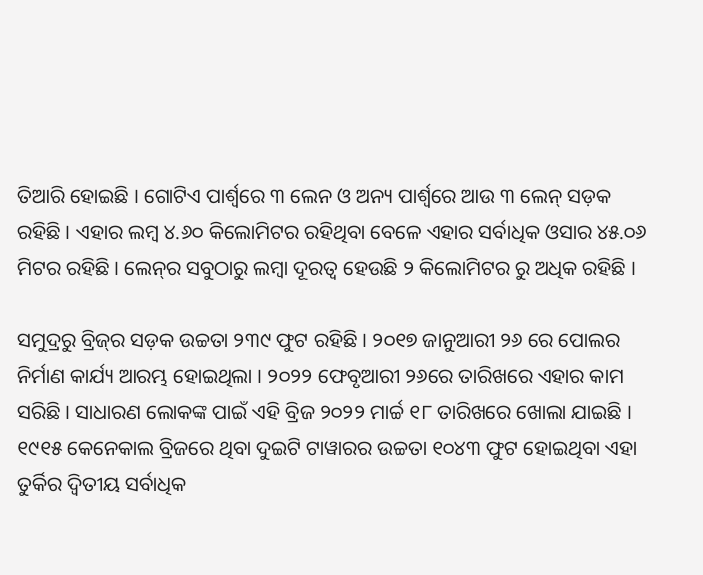ତିଆରି ହୋଇଛି । ଗୋଟିଏ ପାର୍ଶ୍ୱରେ ୩ ଲେନ ଓ ଅନ୍ୟ ପାର୍ଶ୍ୱରେ ଆଉ ୩ ଲେନ୍‌ ସଡ଼କ ରହିଛି । ଏହାର ଲମ୍ବ ୪.୬୦ କିଲୋମିଟର ରହିଥିବା ବେଳେ ଏହାର ସର୍ବାଧିକ ଓସାର ୪୫.୦୬ ମିଟର ରହିଛି । ଲେନ୍‌ର ସବୁଠାରୁ ଲମ୍ବା ଦୂରତ୍ୱ ହେଉଛି ୨ କିଲୋମିଟର ରୁ ଅଧିକ ରହିଛି ।

ସମୁଦ୍ରରୁ ବ୍ରିଜ୍‌ର ସଡ଼କ ଉଚ୍ଚତା ୨୩୯ ଫୁଟ ରହିଛି । ୨୦୧୭ ଜାନୁଆରୀ ୨୬ ରେ ପୋଲର ନିର୍ମାଣ କାର୍ଯ୍ୟ ଆରମ୍ଭ ହୋଇଥିଲା । ୨୦୨୨ ଫେବୃଆରୀ ୨୬ରେ ତାରିଖରେ ଏହାର କାମ ସରିଛି । ସାଧାରଣ ଲୋକଙ୍କ ପାଇଁ ଏହି ବ୍ରିଜ ୨୦୨୨ ମାର୍ଚ୍ଚ ୧୮ ତାରିଖରେ ଖୋଲା ଯାଇଛି । ୧୯୧୫ କେନେକାଲ ବ୍ରିଜରେ ଥିବା ଦୁଇଟି ଟାୱାରର ଉଚ୍ଚତା ୧୦୪୩ ଫୁଟ ହୋଇଥିବା ଏହା ତୁର୍କିର ଦ୍ୱିତୀୟ ସର୍ବାଧିକ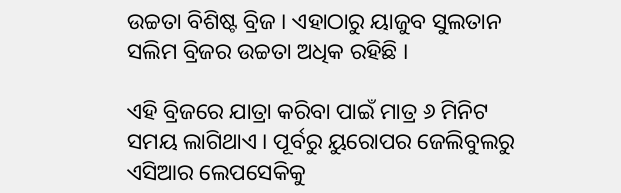ଉଚ୍ଚତା ବିଶିଷ୍ଟ ବ୍ରିଜ । ଏହାଠାରୁ ୟାଜୁବ ସୁଲତାନ ସଲିମ ବ୍ରିଜର ଉଚ୍ଚତା ଅଧିକ ରହିଛି ।

ଏହି ବ୍ରିଜରେ ଯାତ୍ରା କରିବା ପାଇଁ ମାତ୍ର ୬ ମିନିଟ ସମୟ ଲାଗିଥାଏ । ପୂର୍ବରୁ ୟୁରୋପର ଜେଲିବୁଲରୁ ଏସିଆର ଲେପସେକିକୁ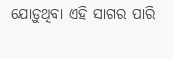ଯୋଡ଼ୁଥିବା ଏହି ସାଗର ପାରି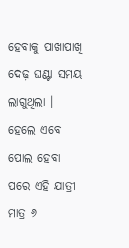ହେବାକୁ ପାଖାପାଖି ଦେଢ଼ ଘଣ୍ଟା ସମୟ ଲାଗୁଥିଲା । ହେଲେ ଏବେ ପୋଲ ହେବା ପରେ ଏହି ଯାତ୍ରୀ ମାତ୍ର ୬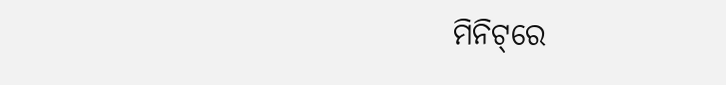ମିନିଟ୍‌ରେ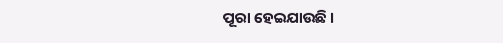ପୂରା ହେଇଯାଉଛି ।